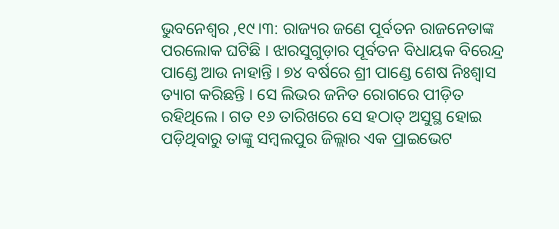ଭୁବନେଶ୍ୱର ,୧୯।୩: ରାଜ୍ୟର ଜଣେ ପୂର୍ବତନ ରାଜନେତାଙ୍କ ପରଲୋକ ଘଟିଛି । ଝାରସୁଗୁଡ଼ାର ପୂର୍ବତନ ବିଧାୟକ ବିରେନ୍ଦ୍ର ପାଣ୍ଡେ ଆଉ ନାହାନ୍ତି । ୭୪ ବର୍ଷରେ ଶ୍ରୀ ପାଣ୍ଡେ ଶେଷ ନିଃଶ୍ୱାସ ତ୍ୟାଗ କରିଛନ୍ତି । ସେ ଲିଭର ଜନିତ ରୋଗରେ ପୀଡ଼ିତ ରହିଥିଲେ । ଗତ ୧୬ ତାରିଖରେ ସେ ହଠାତ୍ ଅସୁସ୍ଥ ହୋଇ ପଡ଼ିଥିବାରୁ ତାଙ୍କୁ ସମ୍ବଲପୁର ଜିଲ୍ଲାର ଏକ ପ୍ରାଇଭେଟ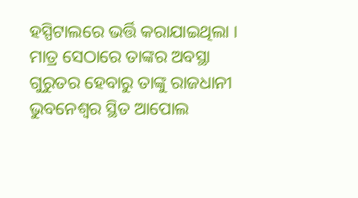ହସ୍ପିଟାଲରେ ଭର୍ତ୍ତି କରାଯାଇଥିଲା । ମାତ୍ର ସେଠାରେ ତାଙ୍କର ଅବସ୍ଥା ଗୁରୁତର ହେବାରୁ ତାଙ୍କୁ ରାଜଧାନୀ ଭୁବନେଶ୍ୱର ସ୍ଥିତ ଆପୋଲ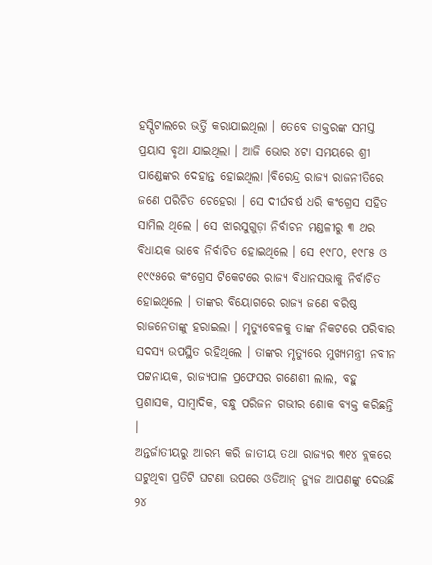ହସ୍ପିଟାଲରେ ଭର୍ତ୍ତି କରାଯାଇଥିଲା । ତେବେ ଡାକ୍ତରଙ୍କ ସମସ୍ତ ପ୍ରୟାସ ବୃଥା ଯାଇଥିଲା । ଆଜି ଭୋର ୪ଟା ସମୟରେ ଶ୍ରୀ ପାଣ୍ଡେଙ୍କର ଦେହାନ୍ତ ହୋଇଥିଲା ।ବିରେନ୍ଦ୍ର ରାଜ୍ୟ ରାଜନୀତିରେ ଜଣେ ପରିଚିତ ଚେହେରା । ସେ ଦୀର୍ଘବର୍ଷ ଧରି କଂଗ୍ରେସ ସହିତ ସାମିଲ ଥିଲେ । ସେ ଝାରସୁଗୁଡ଼ା ନିର୍ବାଚନ ମଣ୍ଡଳୀରୁ ୩ ଥର ବିଧାୟକ ଭାବେ ନିର୍ବାଚିତ ହୋଇଥିଲେ । ସେ ୧୯୮୦, ୧୯୮୫ ଓ ୧୯୯୫ରେ କଂଗ୍ରେସ ଟିକେଟରେ ରାଜ୍ୟ ବିଧାନସଭାକୁ ନିର୍ବାଚିତ ହୋଇଥିଲେ । ତାଙ୍କର ବିୟୋଗରେ ରାଜ୍ୟ ଜଣେ ବରିଷ୍ଠ ରାଜନେତାଙ୍କୁ ହରାଇଲା । ମୃତ୍ୟୁବେଳକୁ ତାଙ୍କ ନିକଟରେ ପରିବାର ସଦସ୍ୟ ଉପସ୍ଥିତ ରହିଥିଲେ । ତାଙ୍କର ମୃତ୍ୟୁରେ ମୁଖ୍ୟମନ୍ତ୍ରୀ ନବୀନ ପଟ୍ଟନାୟକ, ରାଜ୍ୟପାଳ ପ୍ରଫେସର ଗଣେଶୀ ଲାଲ, ବହୁ ପ୍ରଶାସକ, ସାମ୍ବାଦିକ, ବନ୍ଧୁ ପରିଜନ ଗଭୀର ଶୋକ ବ୍ୟକ୍ତ କରିଛନ୍ତି ।
ଅନ୍ତର୍ଜାତୀୟରୁ ଆରମ୍ଭ କରି ଜାତୀୟ ତଥା ରାଜ୍ୟର ୩୧୪ ବ୍ଲକରେ ଘଟୁଥିବା ପ୍ରତିଟି ଘଟଣା ଉପରେ ଓଡିଆନ୍ ନ୍ୟୁଜ ଆପଣଙ୍କୁ ଦେଉଛି ୨୪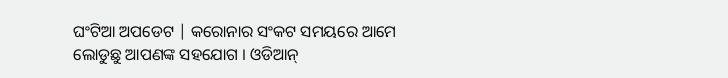ଘଂଟିଆ ଅପଡେଟ | କରୋନାର ସଂକଟ ସମୟରେ ଆମେ ଲୋଡୁଛୁ ଆପଣଙ୍କ ସହଯୋଗ । ଓଡିଆନ୍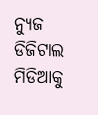ନ୍ୟୁଜ ଡିଜିଟାଲ ମିଡିଆକୁ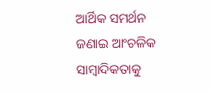ଆର୍ଥିକ ସମର୍ଥନ ଜଣାଇ ଆଂଚଳିକ ସାମ୍ବାଦିକତାକୁ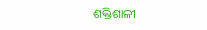ଶକ୍ତିଶାଳୀ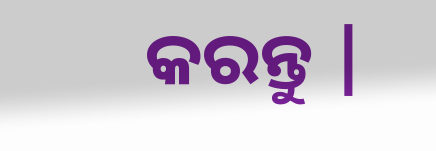କରନ୍ତୁ |